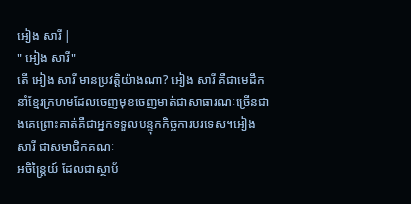អៀង សារី |
" អៀង សារី"
តើ អៀង សារី មានប្រវត្តិយ៉ាងណា? អៀង សារី គឺជាមេដឹកនាំខ្មែរក្រហមដែលចេញមុខចេញមាត់ជាសាធារណៈច្រើនជាងគេព្រោះគាត់គឺជាអ្នកទទួលបន្ទុកកិច្ចការបរទេស។អៀង សារី ជាសមាជិកគណៈ
អចិន្រ្តៃយ៍ ដែលជាស្ថាប័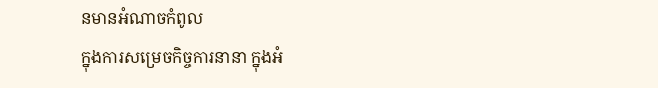នមានអំណាចកំពូល
ក្នុងការសម្រេចកិច្ចការនានា ក្នុងអំ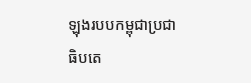ឡុងរបបកម្ពុជាប្រជាធិបតេ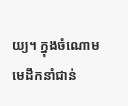យ្យ។ ក្នុងចំណោមមេដឹកនាំជាន់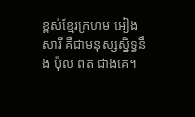ខ្ពស់ខ្មែរក្រហម អៀង សារី គឺជាមនុស្សស្និទ្ធនឹង ប៉ុល ពត ជាងគេ។